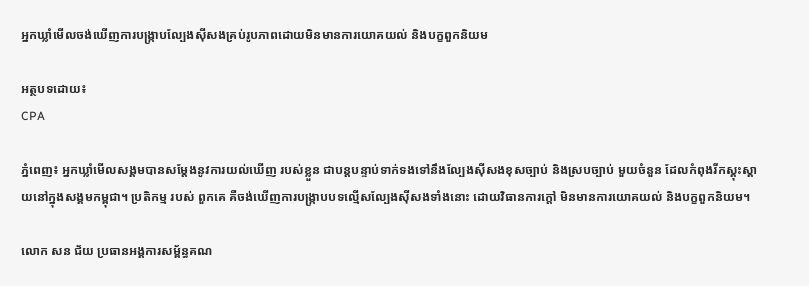អ្នកឃ្លាំមើលចង់ឃើញការបង្រ្កាបល្បែងស៊ីសងគ្រប់រូបភាពដោយមិនមានការយោគយល់ និងបក្ខពួកនិយម

អត្ថបទដោយ៖
CPA

ភ្នំពេញ៖ អ្នកឃ្លាំមើលសង្គមបានសម្តែងនូវការយល់ឃើញ របស់ខ្លួន ជាបន្តបន្ទាប់ទាក់ទងទៅនឹងល្បែងស៊ីសងខុសច្បាប់ និងស្របច្បាប់ មួយចំនួន ដែលកំពុងរីកស្គុះស្គាយនៅក្នុងសង្គមកម្ពុជា។ ប្រតិកម្ម របស់ ពួកគេ គឺចង់ឃើញការបង្រ្កាបបទល្មើសល្បែងស៊ីសងទាំងនោះ ដោយវិធានការក្តៅ មិនមានការយោគយល់ និងបក្ខពួកនិយម។

លោក សន ជ័យ ប្រធានអង្គការសម្ព័ន្ធគណ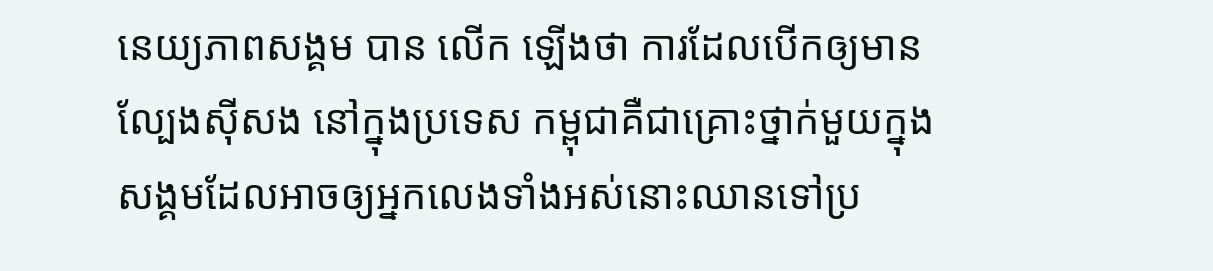នេយ្យភាពសង្គម បាន លើក ឡើងថា ការដែលបើកឲ្យមានល្បែងស៊ីសង នៅក្នុងប្រទេស កម្ពុជាគឺជាគ្រោះថ្នាក់មួយក្នុងសង្គមដែលអាចឲ្យអ្នកលេងទាំងអស់នោះឈានទៅប្រ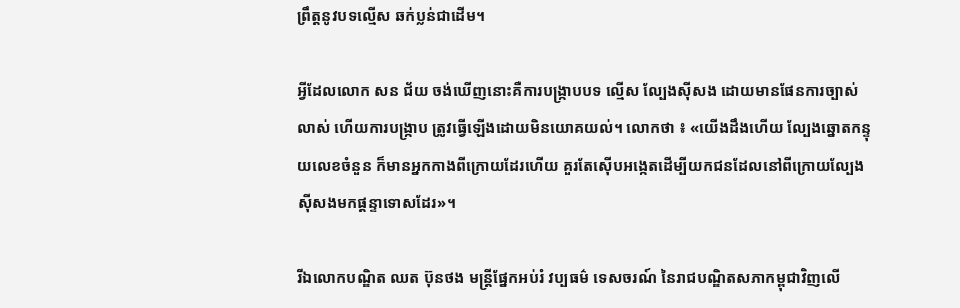ព្រឹត្តនូវបទល្មើស ឆក់ប្លន់ជាដើម។

អ្វីដែលលោក សន ជ័យ ចង់ឃើញនោះគឺការបង្រ្កាបបទ ល្មើស ល្បែងស៊ីសង ដោយមានផែនការច្បាស់លាស់ ហើយការបង្រ្កាប ត្រូវធ្វើឡើងដោយមិនយោគយល់។ លោកថា ៖ «យើងដឹងហើយ ល្បែងឆ្នោតកន្ទុយលេខចំនួន ក៏មានអ្នកកាងពីក្រោយដែរហើយ គួរតែស៊ើបអង្កេតដើម្បីយកជនដែលនៅពីក្រោយល្បែងស៊ីសងមកផ្តន្ទាទោសដែរ»។

រីឯលោកបណ្ឌិត ឈត ប៊ុនថង មន្ត្រីផ្នែកអប់រំ វប្បធម៌ ទេសចរណ៍ នៃរាជបណ្ឌិតសភាកម្ពុជាវិញលើ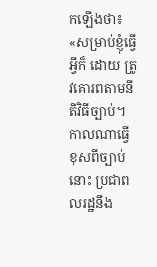កឡើងថា៖ «សម្រាប់ខ្ញុំធ្វើអ្វីក៏ ដោយ ត្រូវគោរពតាមនីតិវិធីច្បាប់។កាលណាធ្វើខុសពីច្បាប់នោះ ប្រជាពលរដ្ឋនឹង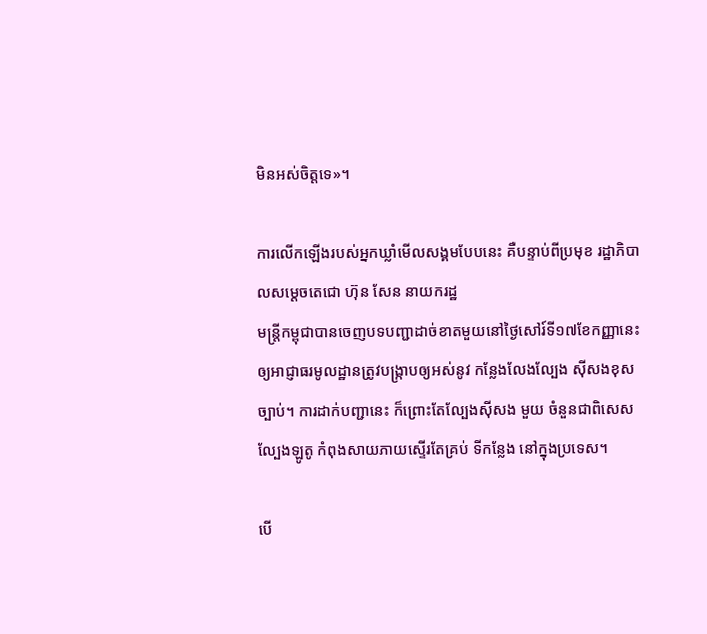មិនអស់ចិត្តទេ»។

ការលើកឡើងរបស់អ្នកឃ្លាំមើលសង្គមបែបនេះ គឺបន្ទាប់ពីប្រមុខ រដ្ឋាភិបាលសម្តេចតេជោ ហ៊ុន សែន នាយករដ្ឋ
មន្រ្តីកម្ពុជាបានចេញបទបញ្ជាដាច់ខាតមួយនៅថ្ងៃសៅរ៍ទី១៧ខែកញ្ញានេះឲ្យអាជ្ញាធរមូលដ្ឋានត្រូវបង្ក្រាបឲ្យអស់នូវ កន្លែងលែងល្បែង ស៊ីសងខុសច្បាប់។ ការដាក់បញ្ជានេះ ក៏ព្រោះតែល្បែងស៊ីសង មួយ ចំនួនជាពិសេសល្បែងឡូតូ កំពុងសាយភាយស្ទើរតែគ្រប់ ទីកន្លែង នៅក្នុងប្រទេស។

បើ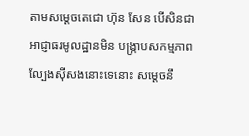តាមសម្តេចតេជោ ហ៊ុន សែន បើសិនជាអាជ្ញាធរមូលដ្ឋានមិន បង្រ្កាបសកម្មភាពល្បែងស៊ីសងនោះទេនោះ សម្តេចនឹ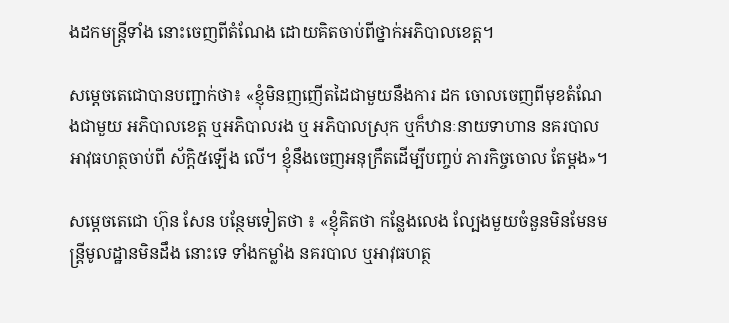ងដកមន្ត្រីទាំង នោះចេញពីតំណែង ដោយគិតចាប់ពីថ្នាក់អភិបាលខេត្ត។

សម្តេចតេជោបានបញ្ជាក់ថា៖ «ខ្ញុំមិនញញើតដៃជាមួយនឹងការ ដក ចោលចេញពីមុខតំណែងជាមួយ អភិបាលខេត្ត ឬអភិបាលរង ឬ អភិបាលស្រុក ឬក៏ឋានៈនាយទាហាន នគរបាល អាវុធហត្ថចាប់ពី ស័ក្តិ៥ឡើង លើ។ ខ្ញុំនឹងចេញអនុក្រឹតដើម្បីបញ្ចប់ ភារកិច្ចចោល តែម្តង»។

សម្តេចតេជោ ហ៊ុន សែន បន្ថែមទៀតថា ៖ «ខ្ញុំគិតថា កន្លែងលេង ល្បែងមួយចំនួនមិនមែនមន្ត្រីមូលដ្ឋានមិនដឹង នោះទេ ទាំងកម្លាំង នគរបាល ឬអាវុធហត្ថ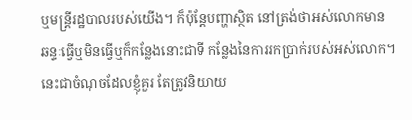ឬមន្ត្រីរដ្ឋបាលរបស់យើង។ ក៏ប៉ុន្តែបញ្ហាស្ថិត នៅត្រង់ថាអស់លោកមាន ឆន្ទៈធ្វើឬមិនធ្វើឬក៏កន្លែងនោះជាទី កន្លែងនៃការរកប្រាក់របស់អស់លោក។នេះជាចំណុចដែលខ្ញុំគួរ តែត្រូវនិយាយ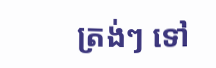ត្រង់ៗ ទៅ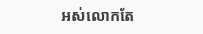អស់លោកតែ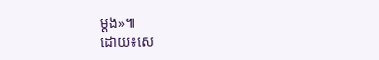ម្តង»៕
ដោយ៖សេ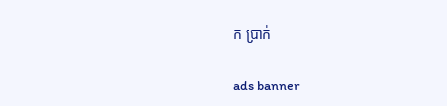ក ប្រាក់

ads banner